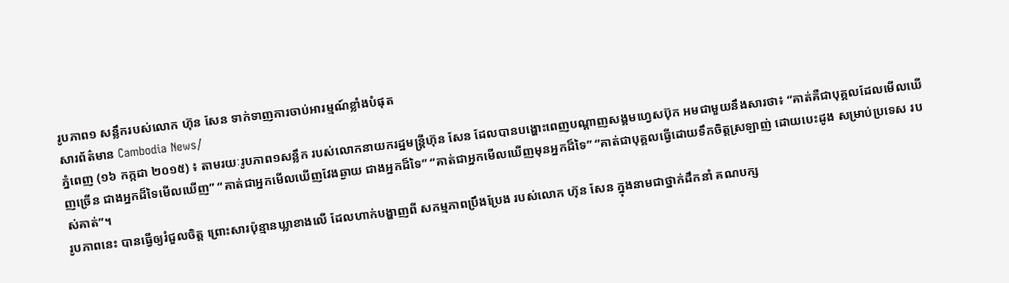រូបភាព១ សន្លឹករបស់លោក ហ៊ុន សែន ទាក់ទាញការចាប់អារម្មណ៍ខ្លាំងបំផុត
សារព័ត៌មាន Cambodia News/
ភ្នំពេញ (១៦ កក្កដា ២០១៥) ៖ តាមរយៈរូបភាព១សន្លឹក របស់លោកនាយករដ្ឋមន្ត្រីហ៊ុន សែន ដែលបានបង្ហោះពេញបណ្តាញសង្គមហ្វេសប៊ុក អមជាមួយនឹងសារថា៖ “គាត់គឺជាបុគ្គលដែលមើលឃើញច្រើន ជាងអ្នកដ៏ទៃមើលឃើញ” “គាត់ជាអ្នកមើលឃើញវែងឆ្ងាយ ជាងអ្នកដ៏ទៃ” “គាត់ជាអ្នកមើលឃើញមុនអ្នកដ៏ទៃ” “គាត់ជាបុគ្គលធ្វើដោយទឹកចិត្តស្រឡាញ់ ដោយបេះដូង សម្រាប់ប្រទេស របស់គាត់”។
រូបភាពនេះ បានធ្វើឲ្យរំជួលចិត្ត ព្រោះសារប៉ុន្មានឃ្លាខាងលើ ដែលហាក់បង្ហាញពី សកម្មភាពប្រឹងប្រែង របស់លោក ហ៊ុន សែន ក្នុងនាមជាថ្នាក់ដឹកនាំ គណបក្ស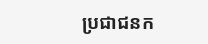ប្រជាជនក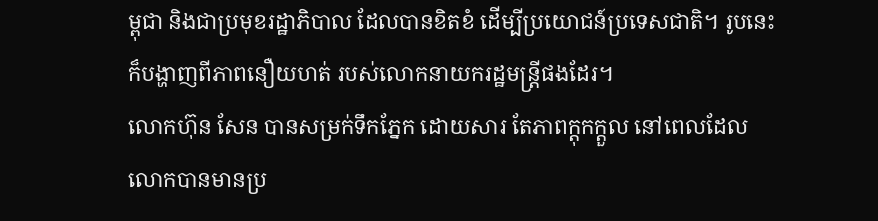ម្ពុជា និងជាប្រមុខរដ្ឋាភិបាល ដែលបានខិតខំ ដើម្បីប្រយោជន៍ប្រទេសជាតិ។ រូបនេះក៏បង្ហាញពីភាពនឿយហត់ របស់លោកនាយករដ្ឋមន្ត្រីផងដែរ។
លោកហ៊ុន សែន បានសម្រក់ទឹកភ្នែក ដោយសារ តែភាពក្តុកក្តួល នៅពេលដែល លោកបានមានប្រ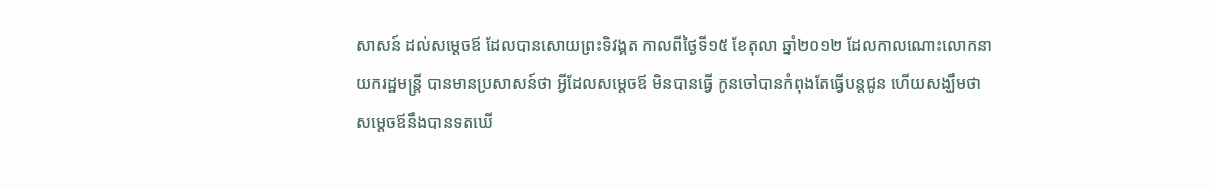សាសន៍ ដល់សម្តេចឪ ដែលបានសោយព្រះទិវង្គត កាលពីថ្ងៃទី១៥ ខែតុលា ឆ្នាំ២០១២ ដែលកាលណោះលោកនាយករដ្ឋមន្រ្តី បានមានប្រសាសន៍ថា អ្វីដែលសម្តេចឪ មិនបានធ្វើ កូនចៅបានកំពុងតែធ្វើបន្តជូន ហើយសង្ឃឹមថា សម្តេចឪនឹងបានទតឃើ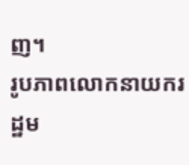ញ។
រូបភាពលោកនាយករដ្ឋម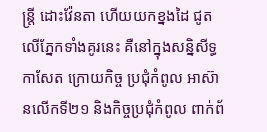ន្រ្តី ដោះវ៉ែនតា ហើយយកខ្នងដៃ ជូតលើភ្នែកទាំងគូរនេះ គឺនៅក្នុងសន្និសីទ្ធកាសែត ក្រោយកិច្ច ប្រជុំកំពូល អាស៊ានលើកទី២១ និងកិច្ចប្រជុំកំពូល ពាក់ព័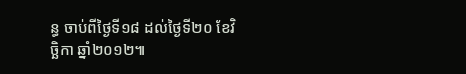ន្ធ ចាប់ពីថ្ងៃទី១៨ ដល់ថ្ងៃទី២០ ខែវិចិ្ឆកា ឆ្នាំ២០១២៕